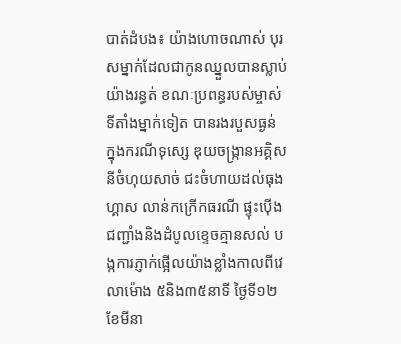បាត់ដំបង៖ យ៉ាងហោចណាស់ បុរសម្នាក់ដែលជាកូនឈ្នួលបានស្លាប់យ៉ាងរន្ធត់ ខណៈប្រពន្ធរបស់ម្ចាស់ទីតាំងម្នាក់ទៀត បានរងរបួសធ្ងន់ ក្នុងករណីទុស្សេ ឌុយចង្ក្រានអគ្គិសនីចំហុយសាច់ ជះចំហាយដល់ធុងហ្គាស លាន់កក្រើកធរណី ផ្ទុះប៉ើងជញ្ជាំងនិងដំបូលខ្ទេចគ្មានសល់ បង្កការភ្ញាក់ផ្អើលយ៉ាងខ្លាំងកាលពីវេលាម៉ោង ៥និង៣៥នាទី ថ្ងៃទី១២ ខែមីនា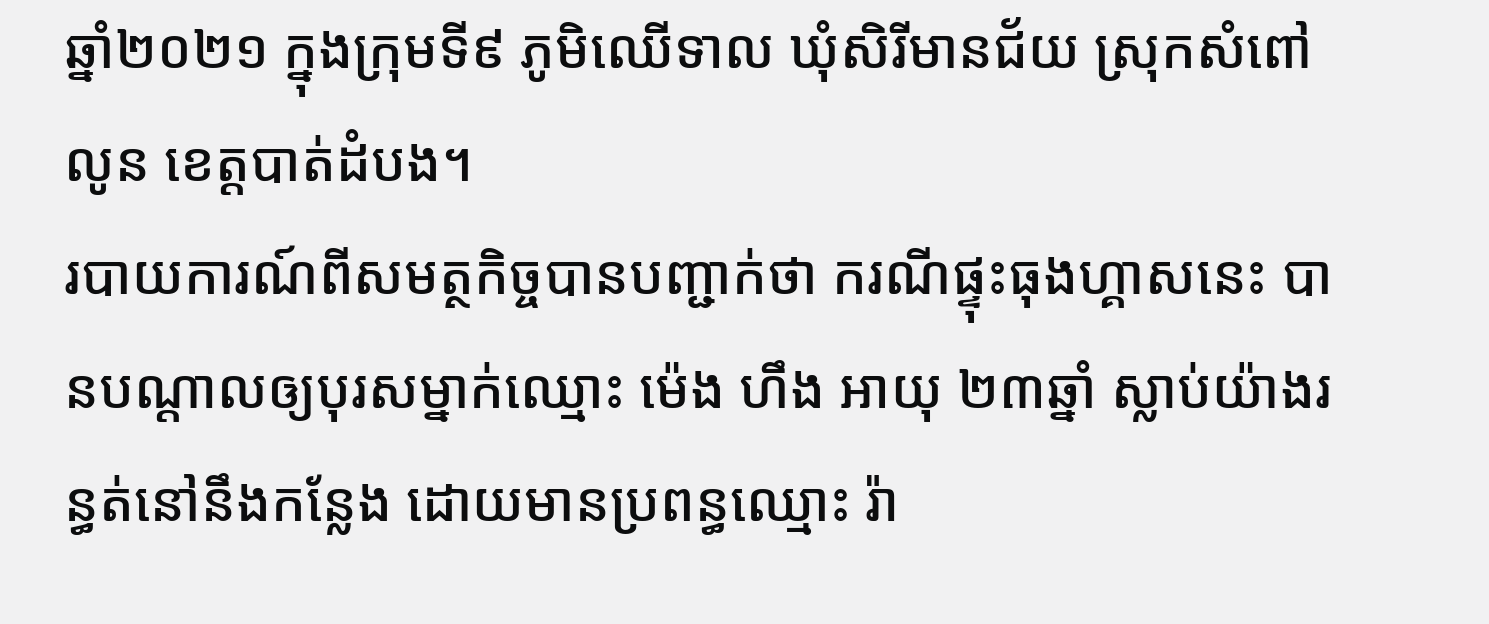ឆ្នាំ២០២១ ក្នុងក្រុមទី៩ ភូមិឈើទាល ឃុំសិរីមានជ័យ ស្រុកសំពៅលូន ខេត្តបាត់ដំបង។
របាយការណ៍ពីសមត្ថកិច្ចបានបញ្ជាក់ថា ករណីផ្ទុះធុងហ្គាសនេះ បានបណ្តាលឲ្យបុរសម្នាក់ឈ្មោះ ម៉េង ហឹង អាយុ ២៣ឆ្នាំ ស្លាប់យ៉ាងរន្ធត់នៅនឹងកន្លែង ដោយមានប្រពន្ធឈ្មោះ រ៉ា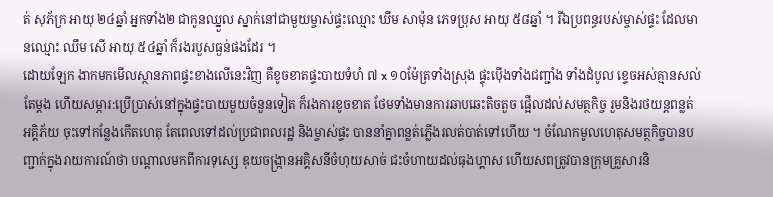ត់ សុភ័ក្រ អាយុ ២៤ឆ្នាំ អ្នកទាំង២ ជាកូនឈ្នួល ស្នាក់នៅជាមួយម្ចាស់ផ្ទះឈ្មោះ ឃឹម សាម៉ុន ភេទប្រុស អាយុ ៥៨ឆ្នាំ ។ រីឯប្រពន្ធរបស់ម្ចាស់ផ្ទះ ដែលមានឈ្មោះ ឈឹម សើ អាយុ ៥៤ឆ្នាំ ក៏រងរបួសធ្ងន់ផងដែរ ។
ដោយឡែក ងាកមកមើលស្ថានភាពផ្ទះខាងលើនេះវិញ គឺខូចខាតផ្ទះបាយទំហំ ៧ x ១០ម៉ែត្រទាំងស្រុង ផ្ទុះប៉ើងទាំងជញ្ជាំង ទាំងដំបូល ខ្ទេចអស់គ្មានសល់តែម្តង ហើយសម្ភារ:ប្រើប្រាស់នៅក្នុងផ្ទះបាយមួយចំនួនទៀត ក៏រងការខូចខាត ថែមទាំងមានការឆាបឆេះតិចតួច ផ្អើលដល់សមត្ថកិច្ច រួមនិងរថយន្តពន្លត់អគ្គិភ័យ ចុះទៅកន្លែងកើតហេតុ តែពេលទៅដល់ប្រជាពលរដ្ឋ និងម្ចាស់ផ្ទះ បាននាំគ្នាពន្លត់ភ្លើងរលត់បាត់ទៅហើយ ។ ចំណែកមូលហេតុសមត្ថកិច្ចបានបញ្ជាក់ក្នុងរាយការណ៍ថា បណ្តាលមកពីការទុស្សេ ឌុយចង្ក្រានអគ្គិសនីចំហុយសាច់ ជះចំហាយដល់ធុងហ្គាស ហើយសពត្រូវបានក្រុមគ្រួសារនិ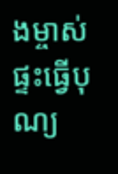ងម្ចាស់ផ្ទះធ្វើបុណ្យ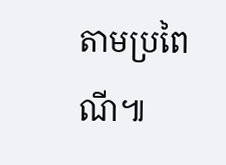តាមប្រពៃណី៕